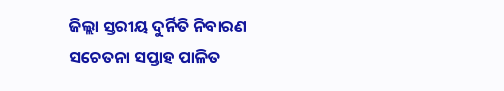ଜିଲ୍ଲା ସ୍ତରୀୟ ଦୁର୍ନିତି ନିବାରଣ ସଚେତନା ସପ୍ତାହ ପାଳିତ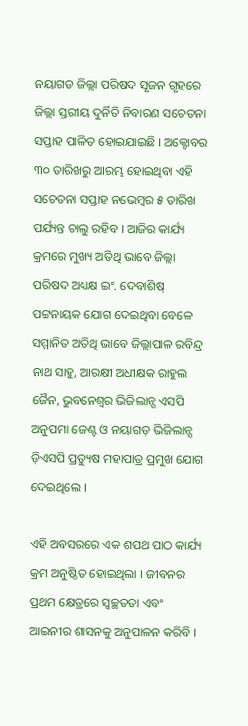ନୟାଗଡ ଜିଲ୍ଲା ପରିଷଦ ସୃଜନ ଗୃହରେ ଜିଲ୍ଲା ସ୍ତରୀୟ ଦୁର୍ନିତି ନିବାରଣ ସଚେତନା ସପ୍ତାହ ପାଳିତ ହୋଇଯାଇଛି । ଅକ୍ଟୋବର ୩୦ ତାରିଖରୁ ଆରମ୍ଭ ହୋଇଥିବା ଏହି ସଚେତନା ସପ୍ତାହ ନଭେମ୍ବର ୫ ତାରିଖ ପର୍ଯ୍ୟନ୍ତ ଚାଲୁ ରହିବ । ଆଜିର କାର୍ଯ୍ୟ କ୍ରମରେ ମୁଖ୍ୟ ଅତିଥି ଭାବେ ଜିଲ୍ଲା ପରିଷଦ ଅଧ୍ୟକ୍ଷ ଇଂ. ଦେବାଶିଷ୍‌ ପଟ୍ଟନାୟକ ଯୋଗ ଦେଇଥିବା ବେଳେ ସମ୍ମାନିତ ଅତିଥି ଭାବେ ଜିଲ୍ଲାପାଳ ରବିନ୍ଦ୍ର ନାଥ ସାହୁ, ଆରକ୍ଷୀ ଅଧୀକ୍ଷକ ରାହୁଲ ଜୈନ, ଭୁବନେଶ୍ଵର ଭିଜିଲାନ୍ସ ଏସପି ଅନୁପମା ଜେଣ୍ଟ ଓ ନୟାଗଡ଼ ଭିଜିଲାନ୍ସ ଡ଼ିଏସପି ପ୍ରତ୍ୟୁଷ ମହାପାତ୍ର ପ୍ରମୁଖ ଯୋଗ ଦେଇଥିଲେ ।

ଏହି ଅବସରରେ ଏକ ଶପଥ ପାଠ କାର୍ଯ୍ୟ କ୍ରମ ଅନୁଷ୍ଠିତ ହୋଇଥିଲା । ଜୀବନର ପ୍ରଥମ କ୍ଷେତ୍ରରେ ସ୍ଵଚ୍ଛତତା ଏବଂ ଆଇନୀର ଶାସନକୁ ଅନୁପାଳନ କରିବି ।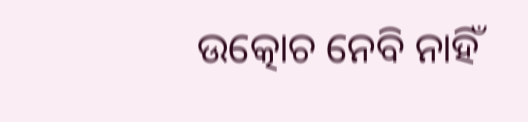ଉତ୍କୋଚ ନେବି ନାହିଁ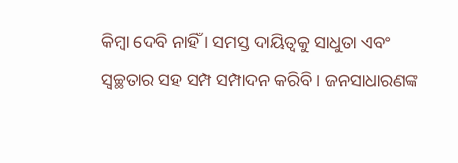କିମ୍ଵା ଦେବି ନାହିଁ । ସମସ୍ତ ଦାୟିତ୍ଵକୁ ସାଧୁତା ଏବଂ ସ୍ଵଚ୍ଛତାର ସହ ସମ୍ପ ସମ୍ପାଦନ କରିବି । ଜନସାଧାରଣଙ୍କ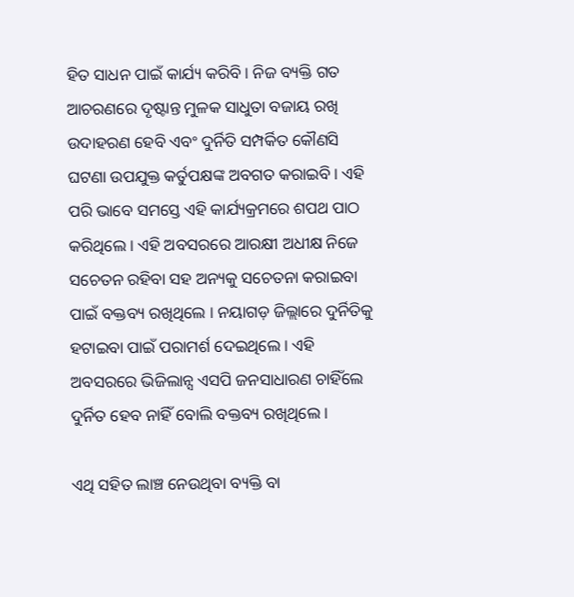ହିତ ସାଧନ ପାଇଁ କାର୍ଯ୍ୟ କରିବି । ନିଜ ବ୍ୟକ୍ତି ଗତ ଆଚରଣରେ ଦୃଷ୍ଟାନ୍ତ ମୁଳକ ସାଧୁତା ବଜାୟ ରଖି ଉଦାହରଣ ହେବି ଏବଂ ଦୁର୍ନିତି ସମ୍ପର୍କିତ କୌଣସି ଘଟଣା ଉପଯୁକ୍ତ କର୍ତୁପକ୍ଷଙ୍କ ଅବଗତ କରାଇବି । ଏହି ପରି ଭାବେ ସମସ୍ତେ ଏହି କାର୍ଯ୍ୟକ୍ରମରେ ଶପଥ ପାଠ କରିଥିଲେ । ଏହି ଅବସରରେ ଆରକ୍ଷୀ ଅଧୀକ୍ଷ ନିଜେ ସଚେତନ ରହିବା ସହ ଅନ୍ୟକୁ ସଚେତନା କରାଇବା ପାଇଁ ବକ୍ତବ୍ୟ ରଖିଥିଲେ । ନୟାଗଡ଼ ଜିଲ୍ଲାରେ ଦୁର୍ନିତିକୁ ହଟାଇବା ପାଇଁ ପରାମର୍ଶ ଦେଇଥିଲେ । ଏହି ଅବସରରେ ଭିଜିଲାନ୍ସ ଏସପି ଜନସାଧାରଣ ଚାହିଁଲେ ଦୁର୍ନିତ ହେବ ନାହିଁ ବୋଲି ବକ୍ତବ୍ୟ ରଖିଥିଲେ ।

ଏଥି ସହିତ ଲାଞ୍ଚ ନେଉଥିବା ବ୍ୟକ୍ତି ବା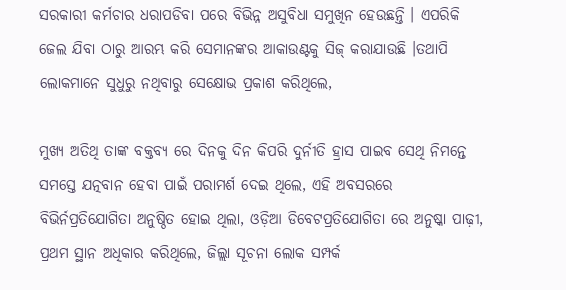ସରକାରୀ କର୍ମଚାର ଧରାପଡିବା ପରେ ବିଭିନ୍ନ ଅସୁବିଧା ସମୁଖିନ ହେଉଛନ୍ତି । ଏପରିକି ଜେଲ ଯିବା ଠାରୁ ଆରମ୍ଭ କରି ସେମାନଙ୍କର ଆକାଉଣ୍ଟକୁ ସିଜ୍ କରାଯାଉଛି ।ତଥାପି ଲୋକମାନେ ସୁଧୁରୁ ନଥିବାରୁ ସେକ୍ଷୋଭ ପ୍ରକାଶ କରିଥିଲେ,

ମୁଖ୍ୟ ଅତିଥି ତାଙ୍କ ବକ୍ତବ୍ୟ ରେ ଦିନକୁ ଦିନ କିପରି ଦୁର୍ନୀତି ହ୍ରାସ ପାଇବ ସେଥି ନିମନ୍ତେ ସମସ୍ତେ ଯତ୍ନବାନ ହେବା ପାଇଁ ପରାମର୍ଶ ଦେଇ ଥିଲେ, ଏହି ଅବସରରେ ବିଭିର୍ନପ୍ରତିଯୋଗିତା ଅନୁଷ୍ଠିତ ହୋଇ ଥିଲା, ଓଡ଼ିଆ ଡିବେଟପ୍ରତିଯୋଗିତା ରେ ଅନୁଷ୍କା ପାଢ଼ୀ, ପ୍ରଥମ ସ୍ଥାନ ଅଧିକାର କରିଥିଲେ, ଜିଲ୍ଲା ସୂଚନା ଲୋକ ସମ୍ପର୍କ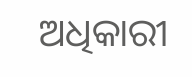ଅଧିକାରୀ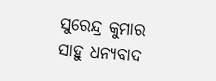ସୁରେନ୍ଦ୍ର କୁମାର ସାହୁ ଧନ୍ୟବାଦ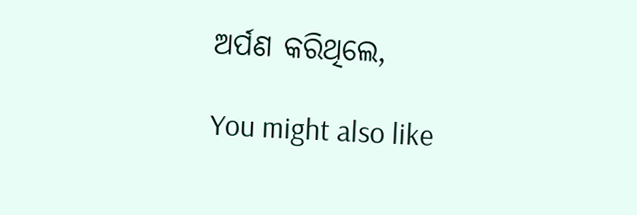ଅର୍ପଣ କରିଥିଲେ,

You might also like